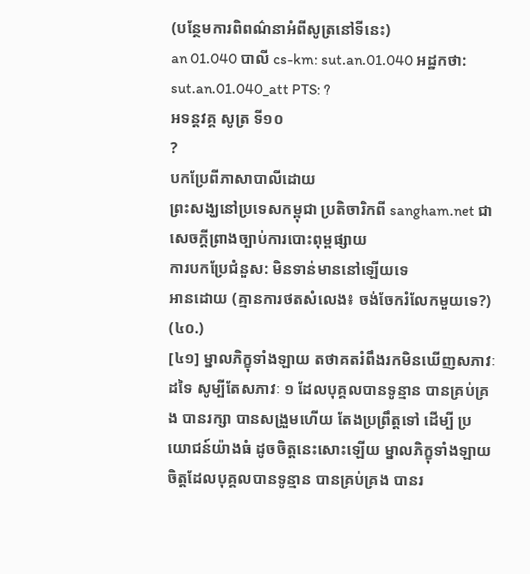(បន្ថែមការពិពណ៌នាអំពីសូត្រនៅទីនេះ)
an 01.040 បាលី cs-km: sut.an.01.040 អដ្ឋកថា: sut.an.01.040_att PTS: ?
អទន្តវគ្គ សូត្រ ទី១០
?
បកប្រែពីភាសាបាលីដោយ
ព្រះសង្ឃនៅប្រទេសកម្ពុជា ប្រតិចារិកពី sangham.net ជាសេចក្តីព្រាងច្បាប់ការបោះពុម្ពផ្សាយ
ការបកប្រែជំនួស: មិនទាន់មាននៅឡើយទេ
អានដោយ (គ្មានការថតសំលេង៖ ចង់ចែករំលែកមួយទេ?)
(៤០.)
[៤១] ម្នាលភិក្ខុទាំងឡាយ តថាគតរំពឹងរកមិនឃើញសភាវៈដទៃ សូម្បីតែសភាវៈ ១ ដែលបុគ្គលបានទូន្មាន បានគ្រប់គ្រង បានរក្សា បានសង្រួមហើយ តែងប្រព្រឹត្តទៅ ដើម្បី ប្រយោជន៍យ៉ាងធំ ដូចចិត្តនេះសោះឡើយ ម្នាលភិក្ខុទាំងឡាយ ចិត្តដែលបុគ្គលបានទូន្មាន បានគ្រប់គ្រង បានរ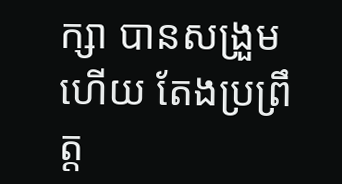ក្សា បានសង្រួមហើយ តែងប្រព្រឹត្ត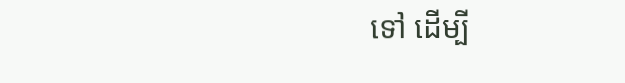ទៅ ដើម្បី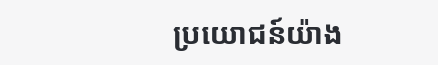ប្រយោជន៍យ៉ាង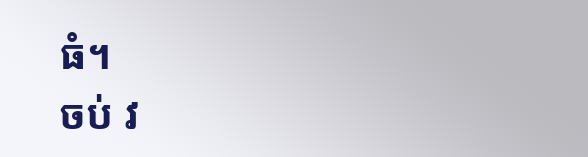ធំ។
ចប់ វ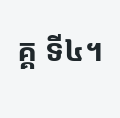គ្គ ទី៤។